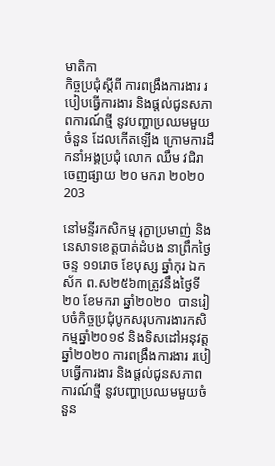មាតិកា
កិច្ចប្រជុំស្តីពី ការពង្រឹងការងារ របៀបធ្វើការងារ និងផ្តល់ជូនសភាពការណ៍ថ្មី នូវបញ្ហាប្រឈមមួយចំនួន ដែលកើតឡើង ក្រោមការដឹកនាំអង្គប្រជុំ លោក ឈឹម វជិរា
ចេញផ្សាយ ២០ មករា ២០២០
203

នៅមន្ទីរកសិកម្ម រុក្ខាប្រមាញ់ និងនេសាទខេត្តបាត់ដំបង នាព្រឹកថ្ងៃចន្ទ ១១រោច ខែបុស្ស ឆ្នាំកុរ ឯកស័ក ព.ស២៥៦៣ត្រូវនឹងថ្ងៃទី២០ ខែមករា ឆ្នាំ២០២០  បានរៀបចំកិច្ចប្រជុំបូកសរុបការងារកសិកម្មឆ្នាំ២០១៩ និងទិសដៅអនុវត្តឆ្នាំ២០២០ ការពង្រឹងការងារ របៀបធ្វើការងារ និងផ្តល់ជូនសភាពការណ៍ថ្មី នូវបញ្ហាប្រឈមមួយចំនួន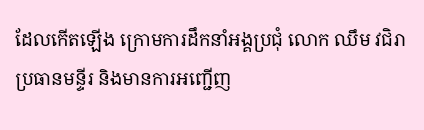ដែលកើតឡើង ក្រោមការដឹកនាំអង្គប្រជុំ លោក ឈឹម វជិរា ប្រធានមន្ទីរ និងមានការអញ្ជើញ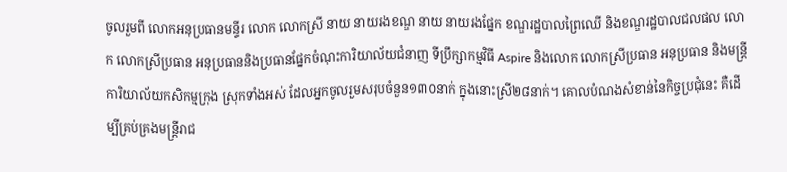ចូលរួមពី លោកអនុប្រធានមន្ទីរ លោក លោកស្រី នាយ នាយរងខណ្ឌ នាយ នាយរងផ្នែក ខណ្ឌរដ្ឋបាលព្រៃឈើ និងខណ្ឌរដ្ឋបាលជលផល លោក លោកស្រីប្រធាន អនុប្រធាននិងប្រធានផ្នែកចំណុះការិយាល័យជំនាញ ទីប្រឹក្សាកម្មវិធី Aspire និងលោក លោកស្រីប្រធាន អនុប្រធាន និងមន្រ្តីការិយាល័យកសិកម្មក្រុង ស្រុកទាំងអស់ ដែលអ្នកចូលរួមសរុបចំនួន១៣០នាក់ ក្នុងនោះស្រី២៨នាក់។ គោលបំណងសំខាន់នៃកិច្ចប្រជុំនេះ គឺដើម្បីគ្រប់គ្រងមន្រ្តីរាជ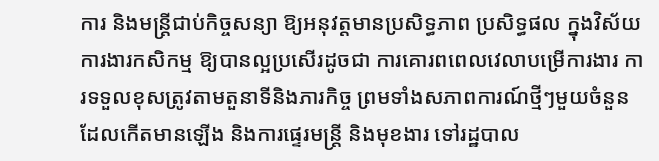ការ និងមន្រ្តីជាប់កិច្ចសន្យា ឱ្យអនុវត្តមានប្រសិទ្ធភាព ប្រសិទ្ធផល ក្នុងវិស័យការងារកសិកម្ម ឱ្យបានល្អប្រសើរដូចជា ការគោរពពេលវេលាបម្រើការងារ ការទទួលខុសត្រូវតាមតួនាទីនិងភារកិច្ច ព្រមទាំងសភាពការណ៍ថ្មីៗមួយចំនួន ដែលកើតមានឡើង និងការផ្ទេរមន្រ្តី និងមុខងារ ទៅរដ្ឋបាល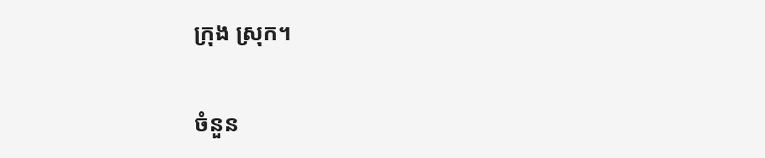ក្រុង ស្រុក។

ចំនួន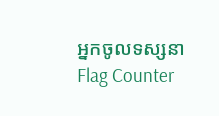អ្នកចូលទស្សនា
Flag Counter